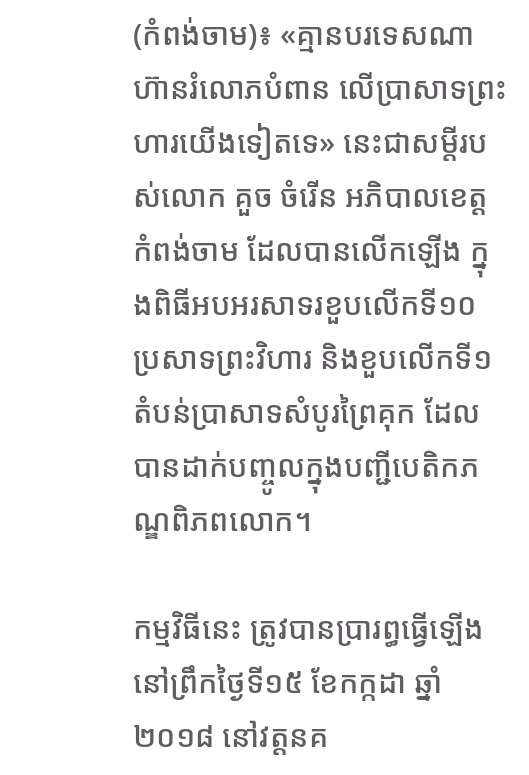(កំពង់ចាម)៖ «គ្មានបរទេសណាហ៊ានរំលោភបំពាន លើប្រាសាទព្រះហារយើងទៀតទេ» នេះជាសម្តីរបស់លោក គួច ចំរើន អភិបាលខេត្តកំពង់ចាម ដែលបានលើកឡើង ក្នុងពិធីអបអរសាទរខួបលើកទី១០ ប្រសាទព្រះវិហារ និងខួបលើកទី១ តំបន់ប្រាសាទសំបូរព្រៃគុក ដែលបានដាក់បញ្ចូលក្នុងបញ្ជីបេតិកភណ្ឌពិភពលោក។

កម្មវិធីនេះ ត្រូវបានប្រារព្ធធ្វើឡើងនៅព្រឹកថ្ងៃទី១៥ ខែកក្កដា ឆ្នាំ២០១៨ នៅវត្តនគ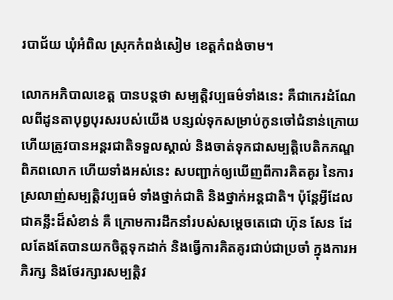របាជ័យ ឃុំអំពិល ស្រុកកំពង់សៀម ខេត្តកំពង់ចាម។

លោកអភិបាលខេត្ត បានបន្តថា សម្បត្តិវប្បធម៌ទាំងនេះ គឺជាកេរដំណែលពីដូនតាបុព្វបុរសរបស់យើង បន្សល់ទុកសម្រាប់កូនចៅជំនាន់ក្រោយ ហើយត្រូវបានអន្តរជាតិទទួលស្គាល់ និងចាត់ទុកជាសម្បត្តិបេតិកភណ្ឌពិភពលោក ហើយទាំងអស់នេះ សបញ្ជាក់ឲ្យឃើញពីការគិតគូរ នៃការស្រលាញ់សម្បត្តិវប្បធម៌ ទាំងថ្នាក់ជាតិ និងថ្នាក់អន្តជាតិ។ ប៉ុន្តែអ្វីដែលជាគន្លឹះដ៏សំខាន់ គឺ ក្រោមការដឹកនាំរបស់សម្តេចតេជោ ហ៊ុន សែន ដែលតែងតែបានយកចិត្តទុកដាក់ និងធ្វើការគិតគូរជាប់ជាប្រចាំ ក្នុងការអភិរក្ស និងថែរក្សារសម្បត្តិវ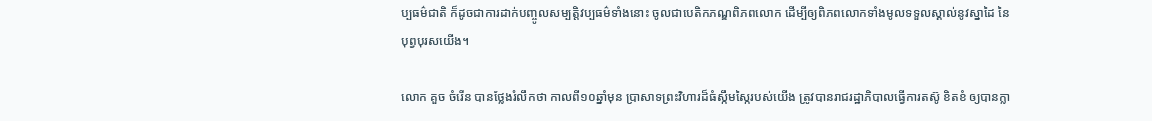ប្បធម៌ជាតិ ក៏ដូចជាការដាក់បញ្ចូលសម្បត្តិវប្បធម៌ទាំងនោះ ចូលជាបេតិកភណ្ឌពិភពលោក ដើម្បីឲ្យពិភពលោកទាំងមូលទទួលស្គាល់នូវស្នាដៃ នៃបុព្វបុរសយើង។

លោក គួច ចំរើន បានថ្លែងរំលឹកថា កាលពី១០ឆ្នាំមុន ប្រាសាទព្រះវិហារដ៏ធំស្កឹមស្កៃរបស់យើង ត្រូវបានរាជរដ្ឋាភិបាលធ្វើការតស៊ូ ខិតខំ ឲ្យបានក្លា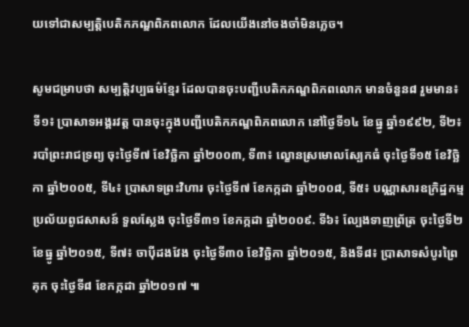យទៅជាសម្បត្តិបេតិកភណ្ឌពិភពលោក ដែលយើងនៅចងចាំមិនភ្លេច។

សូមជម្រាបថា សម្បត្តិវប្បធម៌ខ្មែរ ដែលបានចុះបញ្ជីបេតិកភណ្ឌពិភពលោក មានចំនួន៨ រួមមាន៖ ទី១៖ ប្រាសាទអង្គរវត្ត បានចុះក្នុងបញ្ជីបេតិកភណ្ឌពិភពលោក នៅថ្ងៃទី១៤ ខែធ្នូ ឆ្នាំ១៩៩២, ទី២៖ របាំព្រះរាជទ្រព្យ ចុះថ្ងៃទី៧ ខែវិច្ឆិកា ឆ្នាំ២០០៣, ទី៣៖ ល្ខោនស្រមោលស្បែកធំ ចុះថ្ងៃទី១៥ ខែវិច្ឆិកា ឆ្នាំ២០០៥, ទី៤៖ ប្រាសាទព្រះវិហារ ចុះថ្ងៃទី៧ ខែកក្កដា ឆ្នាំ២០០៨, ទី៥៖ បណ្ណាសារឧក្រិដ្ឋកម្មប្រល័យពូជសាសន៍ ទួលស្លែង ចុះថ្ងៃទី៣១ ខែកក្កដា ឆ្នាំ២០០៩. ទី៦៖ ល្បែងទាញព្រ័ត្រ ចុះថ្ងៃទី២ ខែធ្នូ ឆ្នាំ២០១៥, ទី៧៖ ចាប៉ីដងវែង ចុះថ្ងៃទី៣០ ខែវិច្ឆិកា ឆ្នាំ២០១៥, និងទី៨៖ ប្រាសាទសំបូរព្រៃគុក ចុះថ្ងៃទី៨ ខែកក្កដា ឆ្នាំ២០១៧ ៕